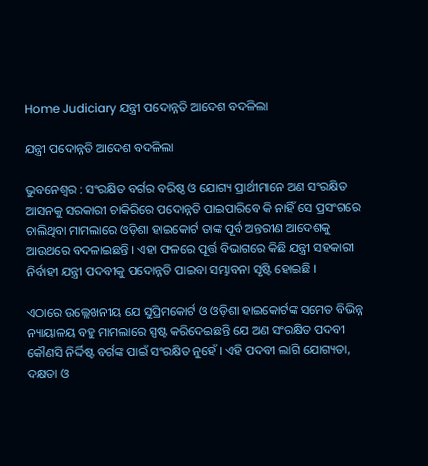Home Judiciary ଯନ୍ତ୍ରୀ ପଦୋନ୍ନତି ଆଦେଶ ବଦଳିଲା

ଯନ୍ତ୍ରୀ ପଦୋନ୍ନତି ଆଦେଶ ବଦଳିଲା

ଭୁବନେଶ୍ୱର : ସଂରକ୍ଷିତ ବର୍ଗର ବରିଷ୍ଠ ଓ ଯୋଗ୍ୟ ପ୍ରାର୍ଥୀମାନେ ଅଣ ସଂରକ୍ଷିତ ଆସନକୁ ସରକାରୀ ଚାକିରିରେ ପଦୋନ୍ନତି ପାଇପାରିବେ କି ନାହିଁ ସେ ପ୍ରସଂଗରେ ଚାଲିଥିବା ମାମଲାରେ ଓଡ଼ିଶା ହାଇକୋର୍ଟ ତାଙ୍କ ପୂର୍ବ ଅନ୍ତରୀଣ ଆଦେଶକୁ ଆଉଥରେ ବଦଳାଇଛନ୍ତି । ଏହା ଫଳରେ ପୂର୍ତ୍ତ ବିଭାଗରେ କିଛି ଯନ୍ତ୍ରୀ ସହକାରୀ ନିର୍ବାହୀ ଯନ୍ତ୍ରୀ ପଦବୀକୁ ପଦୋନ୍ନତି ପାଇବା ସମ୍ଭାବନା ସୃଷ୍ଟି ହୋଇଛି ।

ଏଠାରେ ଉଲ୍ଲେଖନୀୟ ଯେ ସୁପ୍ରିମକୋର୍ଟ ଓ ଓଡ଼ିଶା ହାଇକୋର୍ଟଙ୍କ ସମେତ ବିଭିନ୍ନ ନ୍ୟାୟାଳୟ ବହୁ ମାମଲାରେ ସ୍ପଷ୍ଟ କରିଦେଇଛନ୍ତି ଯେ ଅଣ ସଂରକ୍ଷିତ ପଦବୀ କୌଣସି ନିର୍ଦ୍ଦିଷ୍ଟ ବର୍ଗଙ୍କ ପାଇଁ ସଂରକ୍ଷିତ ନୁହେଁ । ଏହି ପଦବୀ ଲାଗି ଯୋଗ୍ୟତା, ଦକ୍ଷତା ଓ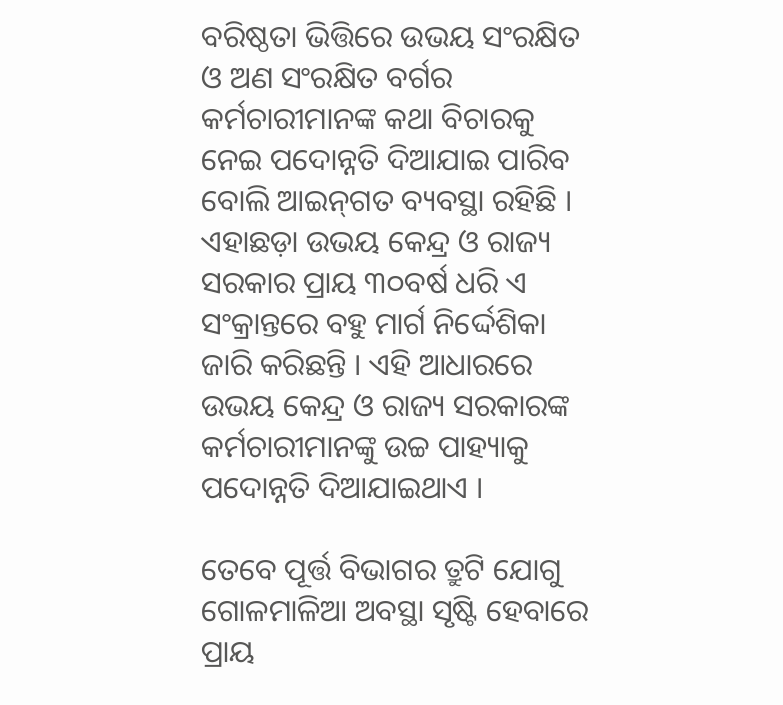ବରିଷ୍ଠତା ଭିତ୍ତିରେ ଉଭୟ ସଂରକ୍ଷିତ ଓ ଅଣ ସଂରକ୍ଷିତ ବର୍ଗର କର୍ମଚାରୀମାନଙ୍କ କଥା ବିଚାରକୁ ନେଇ ପଦୋନ୍ନତି ଦିଆଯାଇ ପାରିବ ବୋଲି ଆଇନ୍‍ଗତ ବ୍ୟବସ୍ଥା ରହିଛି । ଏହାଛଡ଼ା ଉଭୟ କେନ୍ଦ୍ର ଓ ରାଜ୍ୟ ସରକାର ପ୍ରାୟ ୩୦ବର୍ଷ ଧରି ଏ ସଂକ୍ରାନ୍ତରେ ବହୁ ମାର୍ଗ ନିର୍ଦ୍ଦେଶିକା ଜାରି କରିଛନ୍ତି । ଏହି ଆଧାରରେ ଉଭୟ କେନ୍ଦ୍ର ଓ ରାଜ୍ୟ ସରକାରଙ୍କ କର୍ମଚାରୀମାନଙ୍କୁ ଉଚ୍ଚ ପାହ୍ୟାକୁ ପଦୋନ୍ନତି ଦିଆଯାଇଥାଏ ।

ତେବେ ପୂର୍ତ୍ତ ବିଭାଗର ତ୍ରୁଟି ଯୋଗୁ ଗୋଳମାଳିଆ ଅବସ୍ଥା ସୃଷ୍ଟି ହେବାରେ ପ୍ରାୟ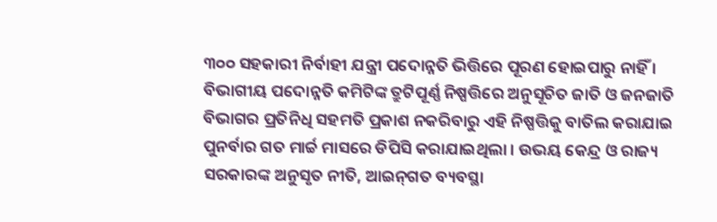୩୦୦ ସହକାରୀ ନିର୍ବାହୀ ଯନ୍ତ୍ରୀ ପଦୋନ୍ନତି ଭିତ୍ତିରେ ପୂରଣ ହୋଇପାରୁ ନାହିଁ । ବିଭାଗୀୟ ପଦୋନ୍ନତି କମିଟିଙ୍କ ତ୍ରୁଟିପୂର୍ଣ୍ଣ ନିଷ୍ପତ୍ତିରେ ଅନୁସୂଚିତ ଜାତି ଓ ଜନଜାତି ବିଭାଗର ପ୍ରତିନିଧି ସହମତି ପ୍ରକାଶ ନକରିବାରୁ ଏହି ନିଷ୍ପତ୍ତିକୁ ବାତିଲ କରାଯାଇ ପୁନର୍ବାର ଗତ ମାର୍ଚ୍ଚ ମାସରେ ଡିପିସି କରାଯାଇଥିଲା । ଉଭୟ କେନ୍ଦ୍ର ଓ ରାଜ୍ୟ ସରକାରଙ୍କ ଅନୁସୃତ ନୀତି, ଆଇନ୍‍ଗତ ବ୍ୟବସ୍ଥା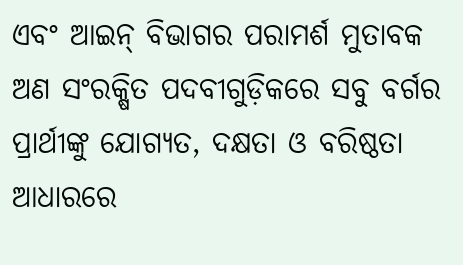ଏବଂ ଆଇନ୍‍ ବିଭାଗର ପରାମର୍ଶ ମୁତାବକ ଅଣ ସଂରକ୍ଷିତ ପଦବୀଗୁଡ଼ିକରେ ସବୁ ବର୍ଗର ପ୍ରାର୍ଥୀଙ୍କୁ ଯୋଗ୍ୟତ, ଦକ୍ଷତା ଓ ବରିଷ୍ଠତା ଆଧାରରେ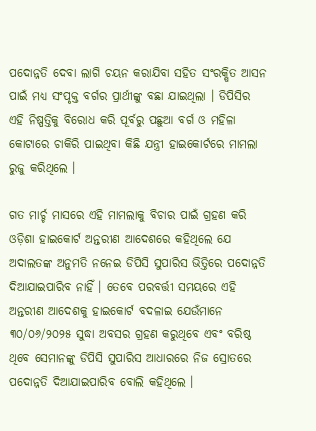ପଦୋନ୍ନତି ଦେବା ଲାଗି ଚୟନ କରାଯିବା ସହିତ ସଂରକ୍ଷିତ ଆସନ ପାଇଁ ମଧ୍ୟ ସଂପୃକ୍ତ ବର୍ଗର ପ୍ରାର୍ଥୀଙ୍କୁ ବଛା ଯାଇଥିଲା । ଡିପିସିର ଏହି ନିଷ୍ପତ୍ତିକୁ ବିରୋଧ କରି ପୂର୍ବରୁ ପଛୁଆ ବର୍ଗ ଓ ମହିଳା କୋଟାରେ ଚାକିରି ପାଇଥିବା କିଛି ଯନ୍ତ୍ରୀ ହାଇକୋର୍ଟରେ ମାମଲା ରୁଜୁ କରିଥିଲେ ।

ଗତ ମାର୍ଚ୍ଚ ମାସରେ ଏହି ମାମଲାକୁ ବିଚାର ପାଇଁ ଗ୍ରହଣ କରି ଓଡ଼ିଶା ହାଇକୋର୍ଟ ଅନ୍ତରୀଣ ଆଦେଶରେ କହିଥିଲେ ଯେ ଅଦାଲତଙ୍କ ଅନୁମତି ନନେଇ ଡିପିସି ସୁପାରିସ ଭିତ୍ତିରେ ପଦୋନ୍ନତି ଦିଆଯାଇପାରିବ ନାହିଁ । ତେବେ ପରବର୍ତ୍ତୀ ସମୟରେ ଏହି ଅନ୍ତରୀଣ ଆଦେଶକୁ ହାଇକୋର୍ଟ ବଦଳାଇ ଯେଉଁମାନେ ୩୦/୦୬/୨୦୨୫ ସୁଦ୍ଧା ଅବସର ଗ୍ରହଣ କରୁଥିବେ ଏବଂ ବରିଷ୍ଠ ଥିବେ ସେମାନଙ୍କୁ ଡିପିସି ସୁପାରିସ ଆଧାରରେ ନିଜ ସ୍ରୋତରେ ପଦୋନ୍ନତି ଦିଆଯାଇପାରିବ ବୋଲି କହିଥିଲେ ।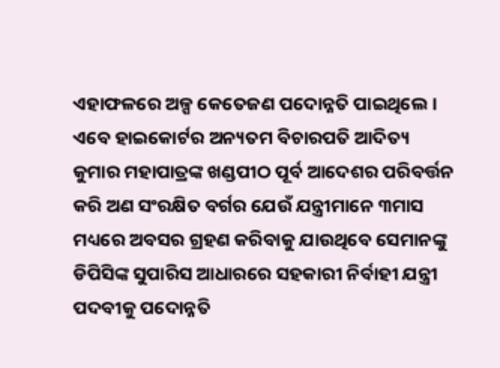ଏହାଫଳରେ ଅଳ୍ପ କେତେଜଣ ପଦୋନ୍ନତି ପାଇଥିଲେ । ଏବେ ହାଇକୋର୍ଟର ଅନ୍ୟତମ ବିଚାରପତି ଆଦିତ୍ୟ କୁମାର ମହାପାତ୍ରଙ୍କ ଖଣ୍ଡପୀଠ ପୂର୍ବ ଆଦେଶର ପରିବର୍ତ୍ତନ କରି ଅଣ ସଂରକ୍ଷିତ ବର୍ଗର ଯେଉଁ ଯନ୍ତ୍ରୀମାନେ ୩ମାସ ମଧ୍ୟରେ ଅବସର ଗ୍ରହଣ କରିବାକୁ ଯାଉଥିବେ ସେମାନଙ୍କୁ ଡିପିସିଙ୍କ ସୁପାରିସ ଆଧାରରେ ସହକାରୀ ନିର୍ବାହୀ ଯନ୍ତ୍ରୀ ପଦବୀକୁ ପଦୋନ୍ନତି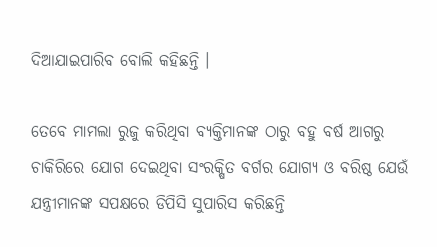ଦିଆଯାଇପାରିବ ବୋଲି କହିଛନ୍ତି ।

ତେବେ ମାମଲା ରୁଜୁ କରିଥିବା ବ୍ୟକ୍ତିମାନଙ୍କ ଠାରୁ ବହୁ ବର୍ଷ ଆଗରୁ ଚାକିରିରେ ଯୋଗ ଦେଇଥିବା ସଂରକ୍ଷିତ ବର୍ଗର ଯୋଗ୍ୟ ଓ ବରିଷ୍ଠ ଯେଉଁ ଯନ୍ତ୍ରୀମାନଙ୍କ ସପକ୍ଷରେ ଡିପିସି ସୁପାରିସ କରିଛନ୍ତି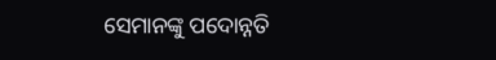ସେମାନଙ୍କୁ ପଦୋନ୍ନତି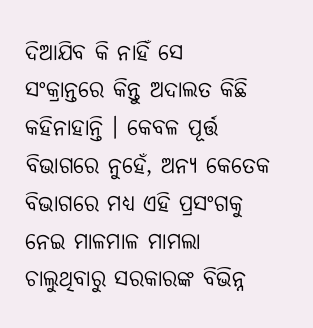ଦିଆଯିବ କି ନାହିଁ ସେ ସଂକ୍ରାନ୍ତରେ କିନ୍ତୁ ଅଦାଲତ କିଛି କହିନାହାନ୍ତି । କେବଳ ପୂର୍ତ୍ତ ବିଭାଗରେ ନୁହେଁ, ଅନ୍ୟ କେତେକ ବିଭାଗରେ ମଧ୍ୟ ଏହି ପ୍ରସଂଗକୁ ନେଇ ମାଳମାଳ ମାମଲା ଚାଲୁଥିବାରୁ ସରକାରଙ୍କ ବିଭିନ୍ନ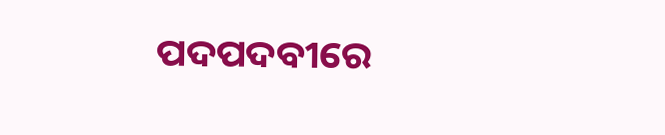ପଦପଦବୀରେ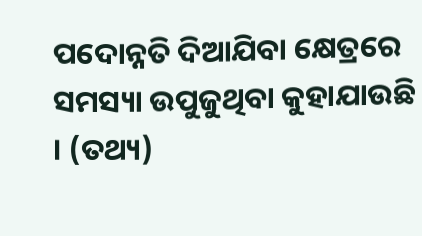ପଦୋନ୍ନତି ଦିଆଯିବା କ୍ଷେତ୍ରରେ ସମସ୍ୟା ଉପୁଜୁଥିବା କୁହାଯାଉଛି । (ତଥ୍ୟ)